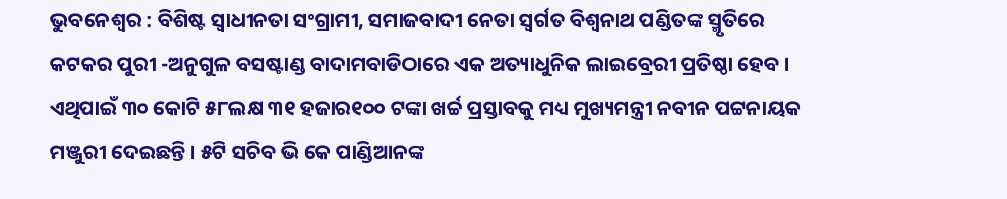ଭୁବନେଶ୍ୱର : ବିଶିଷ୍ଟ ସ୍ୱାଧୀନତା ସଂଗ୍ରାମୀ, ସମାଜବାଦୀ ନେତା ସ୍ୱର୍ଗତ ବିଶ୍ୱନାଥ ପଣ୍ଡିତଙ୍କ ସ୍ମୃତିରେ କଟକର ପୁରୀ -ଅନୁଗୁଳ ବସଷ୍ଟାଣ୍ଡ ବାଦାମବାଡିଠାରେ ଏକ ଅତ୍ୟାଧୁନିକ ଲାଇବ୍ରେରୀ ପ୍ରତିଷ୍ଠା ହେବ । ଏଥିପାଇଁ ୩୦ କୋଟି ୫୮ଲକ୍ଷ ୩୧ ହଜାର୧୦୦ ଟଙ୍କା ଖର୍ଚ୍ଚ ପ୍ରସ୍ତାବକୁ ମଧ୍ୟ ମୁଖ୍ୟମନ୍ତ୍ରୀ ନବୀନ ପଟ୍ଟନାୟକ ମଞ୍ଜୁରୀ ଦେଇଛନ୍ତି । ୫ଟି ସଚିବ ଭି କେ ପାଣ୍ଡିଆନଙ୍କ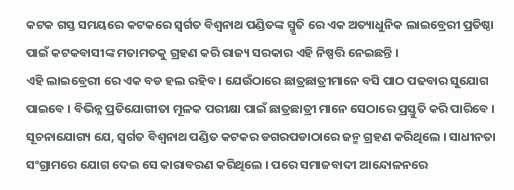କଟକ ଗସ୍ତ ସମୟରେ କଟକରେ ସ୍ୱର୍ଗତ ବିଶ୍ୱନାଥ ପଣ୍ଡିତଙ୍କ ସ୍ମୃତି ରେ ଏକ ଅତ୍ୟାଧୁନିକ ଲାଇବ୍ରେରୀ ପ୍ରତିଷ୍ଠା ପାଇଁ କଟକବାସୀଙ୍କ ମତାମତକୁ ଗ୍ରହଣ କରି ରାଜ୍ୟ ସରକାର ଏହି ନିଷ୍ପତ୍ତି ନେଇଛନ୍ତି ।
ଏହି ଲାଇବ୍ରେରୀ ରେ ଏକ ବଡ ହଲ ରହିବ । ଯେଉଁଠାରେ ଛାତ୍ରଛାତ୍ରୀମାନେ ବସି ପାଠ ପଢବାର ସୁଯୋଗ ପାଇବେ । ବିଭିନ୍ନ ପ୍ରତିଯୋଗୀତା ମୂଳକ ପରୀକ୍ଷା ପାଇଁ ଛାତ୍ରଛାତ୍ରୀ ମାନେ ସେଠାରେ ପ୍ରସ୍ତୁତି କରି ପାରିବେ । ସୂଚନାଯୋଗ୍ୟ ଯେ, ସ୍ୱର୍ଗତ ବିଶ୍ୱନାଥ ପଣ୍ଡିତ କଟକର ଡଗରପଡାଠାରେ ଜନ୍ମ ଗ୍ରହଣ କରିଥିଲେ । ସାଧୀନତା ସଂଗ୍ରାମରେ ଯୋଗ ଦେଇ ସେ କାରାବରଣ କରିଥିଲେ । ପରେ ସମାଜବାଦୀ ଆନ୍ଦୋଳନରେ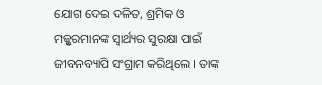ଯୋଗ ଦେଇ ଦଳିତ, ଶ୍ରମିକ ଓ ମଜ୍ଦୁରମାନଙ୍କ ସ୍ୱାର୍ଥ୍ୟର ସୁରକ୍ଷା ପାଇଁ ଜୀବନବ୍ୟାପି ସଂଗ୍ରାମ କରିଥିଲେ । ତାଙ୍କ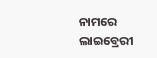ନାମରେ ଲାଇବ୍ରେରୀ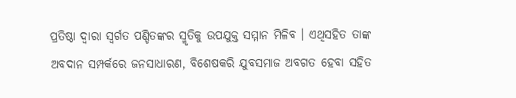ପ୍ରତିଷ୍ଠା ଦ୍ୱାରା ସ୍ୱର୍ଗତ ପଣ୍ଡିତଙ୍କର ସ୍ମୃତିକୁ ଉପଯୁକ୍ତ ସମ୍ମାନ ମିଳିବ । ଏଥିସହିତ ତାଙ୍କ ଅବଦାନ ସମ୍ପର୍କରେ ଜନସାଧାରଣ, ବିଶେଷକରି ଯୁବସମାଜ ଅବଗତ ହେବା ସହିତ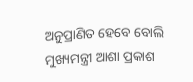ଅନୁପ୍ରାଣିତ ହେବେ ବୋଲି ମୁଖ୍ୟମନ୍ତ୍ରୀ ଆଶା ପ୍ରକାଶ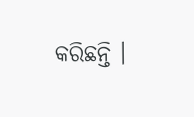କରିଛନ୍ତି ।